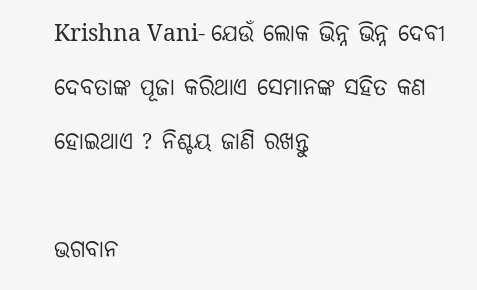Krishna Vani- ଯେଉଁ ଲୋକ ଭିନ୍ନ ଭିନ୍ନ ଦେବୀ ଦେବତାଙ୍କ ପୂଜା କରିଥାଏ ସେମାନଙ୍କ ସହିତ କଣ ହୋଇଥାଏ ? ନିଶ୍ଚୟ ଜାଣି ରଖନ୍ତୁ

ଭଗବାନ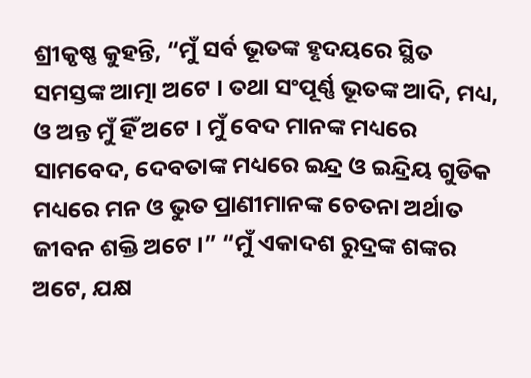ଶ୍ରୀକୃଷ୍ଣ କୁହନ୍ତି, “ମୁଁ ସର୍ବ ଭୂତଙ୍କ ହୃଦୟରେ ସ୍ଥିତ ସମସ୍ତଙ୍କ ଆତ୍ମା ଅଟେ । ତଥା ସଂପୂର୍ଣ୍ଣ ଭୂତଙ୍କ ଆଦି, ମଧ୍ୟ, ଓ ଅନ୍ତ ମୁଁ ହିଁ ଅଟେ । ମୁଁ ବେଦ ମାନଙ୍କ ମଧ୍ୟରେ ସାମବେଦ, ଦେବତାଙ୍କ ମଧ୍ୟରେ ଇନ୍ଦ୍ର ଓ ଇନ୍ଦ୍ରିୟ ଗୁଡିକ ମଧ୍ୟରେ ମନ ଓ ଭୁତ ପ୍ରାଣୀମାନଙ୍କ ଚେତନା ଅର୍ଥାତ ଜୀବନ ଶକ୍ତି ଅଟେ ।” “ମୁଁ ଏକାଦଶ ରୁଦ୍ରଙ୍କ ଶଙ୍କର ଅଟେ, ଯକ୍ଷ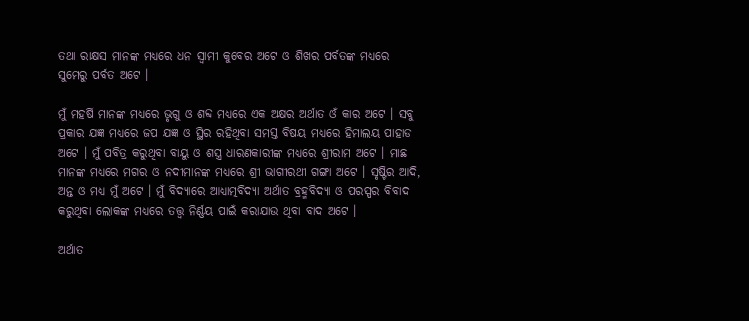ତଥା ରାକ୍ଷସ ମାନଙ୍କ ମଧ୍ୟରେ ଧନ ସ୍ଵାମୀ କୁବେର ଅଟେ ଓ ଶିଖର ପର୍ବତଙ୍କ ମଧ୍ୟରେ ସୁମେରୁ ପର୍ବତ ଅଟେ ।

ମୁଁ ମହର୍ଷି ମାନଙ୍କ ମଧ୍ୟରେ ଭୃଗୁ ଓ ଶବ୍ଦ ମଧ୍ୟରେ ଏକ ଅକ୍ଷର ଅର୍ଥାତ ଓଁ କାର ଅଟେ । ସବୁ ପ୍ରକାର ଯଜ୍ଞ ମଧ୍ୟରେ ଜପ ଯଜ୍ଞ ଓ ସ୍ଥିର ରହିଥିବା ସମସ୍ତ ବିଷୟ ମଧ୍ୟରେ ହିମାଲୟ ପାହାଡ ଅଟେ । ମୁଁ ପବିତ୍ର କରୁଥିବା ବାୟୁ ଓ ଶସ୍ତ୍ର ଧାରଣକାରୀଙ୍କ ମଧ୍ୟରେ ଶ୍ରୀରାମ ଅଟେ । ମାଛ ମାନଙ୍କ ମଧ୍ୟରେ ମଗର ଓ ନଦୀମାନଙ୍କ ମଧ୍ୟରେ ଶ୍ରୀ ଭାଗୀରଥୀ ଗଙ୍ଗା ଅଟେ । ସୃଷ୍ଟିର ଆଦି, ଅନ୍ତ ଓ ମଧ୍ୟ ମୁଁ ଅଟେ । ମୁଁ ବିଦ୍ୟାରେ ଆଧ୍ୟାତ୍ମବିଦ୍ୟା ଅର୍ଥାତ ବ୍ରହ୍ମବିଦ୍ୟା ଓ ପରସ୍ପର ବିବାଦ କରୁଥିବା ଲୋକଙ୍କ ମଧ୍ୟରେ ତତ୍ତ୍ଵ ନିର୍ଣ୍ଣୟ ପାଇଁ କରାଯାଉ ଥିବା ବାଦ ଅଟେ ।

ଅର୍ଥାତ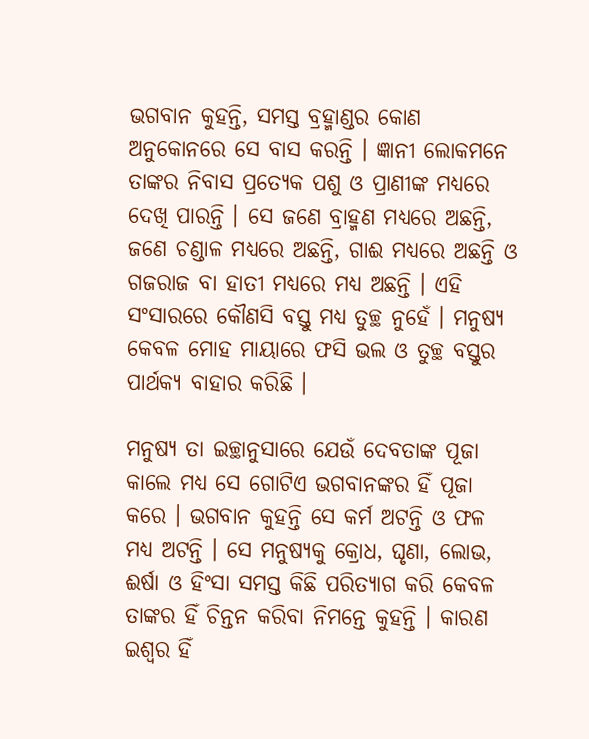ଭଗବାନ କୁହନ୍ତି, ସମସ୍ତ ବ୍ରହ୍ମାଣ୍ଡର କୋଣ ଅନୁକୋନରେ ସେ ବାସ କରନ୍ତି । ଜ୍ଞାନୀ ଲୋକମନେ ତାଙ୍କର ନିବାସ ପ୍ରତ୍ଯେକ ପଶୁ ଓ ପ୍ରାଣୀଙ୍କ ମଧ୍ୟରେ ଦେଖି ପାରନ୍ତି । ସେ ଜଣେ ବ୍ରାହ୍ମଣ ମଧ୍ୟରେ ଅଛନ୍ତି, ଜଣେ ଚଣ୍ଡାଳ ମଧ୍ୟରେ ଅଛନ୍ତି, ଗାଈ ମଧ୍ୟରେ ଅଛନ୍ତି ଓ ଗଜରାଜ ବା ହାତୀ ମଧ୍ୟରେ ମଧ୍ୟ ଅଛନ୍ତି । ଏହି ସଂସାରରେ କୌଣସି ବସ୍ତୁ ମଧ୍ୟ ତୁଚ୍ଛ ନୁହେଁ । ମନୁଷ୍ୟ କେବଳ ମୋହ ମାୟାରେ ଫସି ଭଲ ଓ ତୁଚ୍ଛ ବସ୍ତୁର ପାର୍ଥକ୍ଯ ବାହାର କରିଛି ।

ମନୁଷ୍ୟ ତା ଇଚ୍ଛାନୁସାରେ ଯେଉଁ ଦେବତାଙ୍କ ପୂଜା କାଲେ ମଧ୍ୟ ସେ ଗୋଟିଏ ଭଗବାନଙ୍କର ହିଁ ପୂଜା କରେ । ଭଗବାନ କୁହନ୍ତି ସେ କର୍ମ ଅଟନ୍ତି ଓ ଫଳ ମଧ୍ୟ ଅଟନ୍ତି । ସେ ମନୁଷ୍ୟକୁ କ୍ରୋଧ, ଘୃଣା, ଲୋଭ, ଈର୍ଷା ଓ ହିଂସା ସମସ୍ତ କିଛି ପରିତ୍ୟାଗ କରି କେବଳ ତାଙ୍କର ହିଁ ଚିନ୍ତନ କରିବା ନିମନ୍ତେ କୁହନ୍ତି । କାରଣ ଇଶ୍ଵର ହିଁ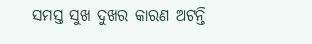ସମସ୍ତ ସୁଖ ଦୁଖର କାରଣ ଅଟନ୍ତି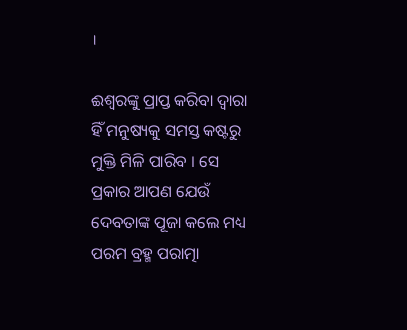।

ଈଶ୍ଵରଙ୍କୁ ପ୍ରାପ୍ତ କରିବା ଦ୍ଵାରା ହିଁ ମନୁଷ୍ୟକୁ ସମସ୍ତ କଷ୍ଟରୁ ମୁକ୍ତି ମିଳି ପାରିବ । ସେ ପ୍ରକାର ଆପଣ ଯେଉଁ ଦେବତାଙ୍କ ପୂଜା କଲେ ମଧ୍ୟ ପରମ ବ୍ରହ୍ମ ପରାତ୍ମା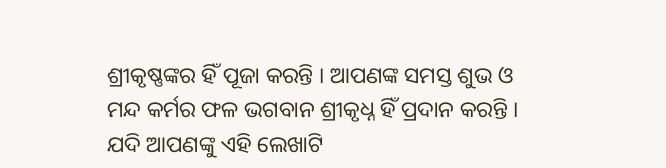ଶ୍ରୀକୃଷ୍ଣଙ୍କର ହିଁ ପୂଜା କରନ୍ତି । ଆପଣଙ୍କ ସମସ୍ତ ଶୁଭ ଓ ମନ୍ଦ କର୍ମର ଫଳ ଭଗବାନ ଶ୍ରୀକୃଧ୍ନ ହିଁ ପ୍ରଦାନ କରନ୍ତି । ଯଦି ଆପଣଙ୍କୁ ଏହି ଲେଖାଟି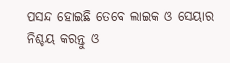ପସନ୍ଦ ହୋଇଛି ତେବେ ଲାଇକ ଓ ସେୟାର ନିଶ୍ଚୟ କରନ୍ତୁ ଓ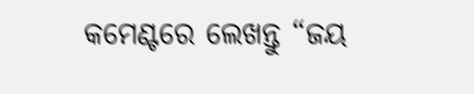କମେଣ୍ଟରେ ଲେଖନ୍ତୁ “ଜୟ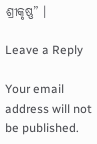ଶ୍ରୀକୃଷ୍ଣ” ।

Leave a Reply

Your email address will not be published.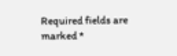Required fields are marked *